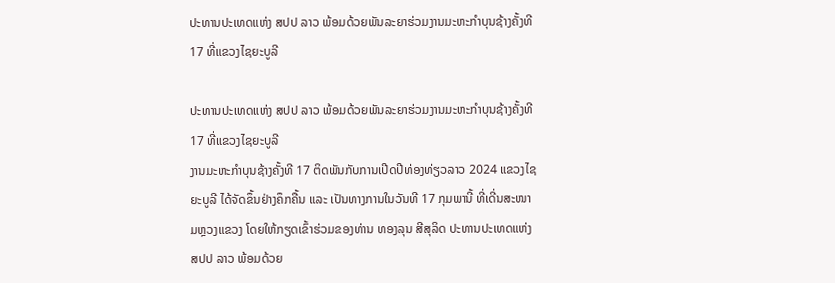ປະທານປະເທດແຫ່ງ ສປປ ລາວ ພ້ອມດ້ວຍພັນລະຍາຮ່ວມງານມະຫະກໍາບຸນຊ້າງຄັ້ງທີ 17 ທີ່ແຂວງໄຊຍະບູລີ

ປະທານປະເທດແຫ່ງ ສປປ ລາວ ພ້ອມດ້ວຍພັນລະຍາຮ່ວມງານມະຫະກໍາບຸນຊ້າງຄັ້ງທີ 17 ທີ່ແຂວງໄຊຍະບູລີ
ງານມະຫະກໍາບຸນຊ້າງຄັ້ງທີ 17 ຕິດພັນກັບການເປີດປີທ່ອງທ່ຽວລາວ 2024 ແຂວງໄຊຍະບູລີ ໄດ້ຈັດຂຶ້ນຢ່າງຄຶກຄື້ນ ແລະ ເປັນທາງການໃນວັນທີ 17 ກຸມພານີ້ ທີ່ເດີ່ນສະໜາມຫຼວງແຂວງ ໂດຍໃຫ້ກຽດເຂົ້າຮ່ວມຂອງທ່ານ ທອງລຸນ ສີສຸລິດ ປະທານປະເທດແຫ່ງ ສປປ ລາວ ພ້ອມດ້ວຍ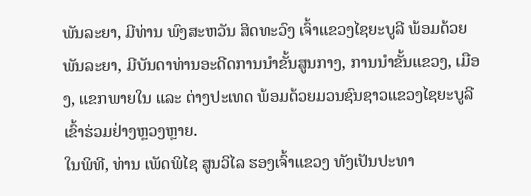ພັນລະຍາ, ມີທ່ານ ພົງສະຫວັນ ສິດທະວົງ ເຈົ້າແຂວງໄຊຍະບູລີ ພ້ອມດ້ວຍພັນລະຍາ, ມີບັນດາທ່ານອະດີດການນໍາຂັ້ນສູນກາງ, ການນໍາຂັ້ນແຂວງ, ເມືອງ, ແຂກພາຍໃນ ແລະ ຕ່າງປະເທດ ພ້ອມດ້ວຍມວນຊົນຊາວແຂວງໄຊຍະບູລີເຂົ້າຮ່ວມຢ່າງຫຼວງຫຼາຍ.
ໃນພິທີ, ທ່ານ ເພັດພິໄຊ ສູນວິໄລ ຮອງເຈົ້າແຂວງ ທັງເປັນປະທາ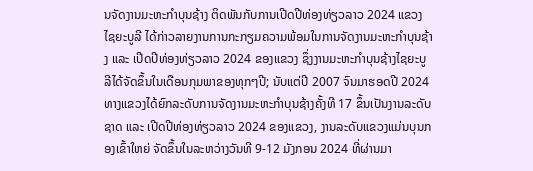ນຈັດງານມະຫະກໍາບຸນຊ້າງ ຕິດພັນກັບການເປີດປີທ່ອງທ່ຽວລາວ 2024 ແຂວງໄຊຍະບູລີ ໄດ້ກ່າວລາຍງານການກະກຽມຄວາມພ້ອມໃນການຈັດງານມະຫະກໍາບຸນຊ້າງ ແລະ ເປີດປີທ່ອງທ່ຽວລາວ 2024 ຂອງແຂວງ ຊຶ່ງງານມະຫະກຳບຸນຊ້າງໄຊຍະບູລີໄດ້ຈັດຂຶ້ນໃນເດືອນກຸມພາຂອງທຸກໆປີ; ນັບແຕ່ປີ 2007 ຈົນມາຮອດປີ 2024 ທາງແຂວງໄດ້ຍົກລະດັບການຈັດງານມະຫະກຳບຸນຊ້າງຄັ້ງທີ 17 ຂຶ້ນເປັນງານລະດັບຊາດ ແລະ ເປີດປີທ່ອງທ່ຽວລາວ 2024 ຂອງແຂວງ, ງານລະດັບແຂວງແມ່ນບຸນກອງເຂົ້າໃຫຍ່ ຈັດຂຶ້ນໃນລະຫວ່າງວັນທີ 9-12 ມັງກອນ 2024 ທີ່ຜ່ານມາ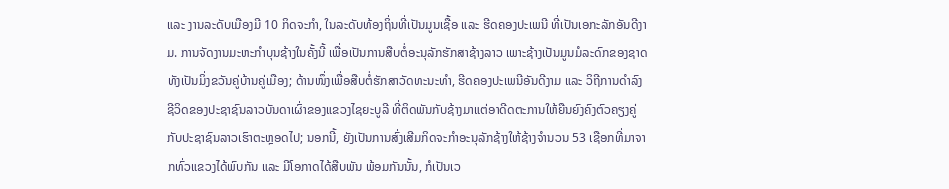ແລະ ງານລະດັບເມືອງມີ 10 ກິດຈະກໍາ, ໃນລະດັບທ້ອງຖິ່ນທີ່ເປັນມູນເຊື້ອ ແລະ ຮີດຄອງປະເພນີ ທີ່ເປັນເອກະລັກອັນດີງາມ. ການຈັດງານມະຫະກໍາບຸນຊ້າງໃນຄັ້ງນີ້ ເພື່ອເປັນການສືບຕໍ່ອະນຸລັກຮັກສາຊ້າງລາວ ເພາະຊ້າງເປັນມູນມໍລະດົກຂອງຊາດ ທັງເປັນມິ່ງຂວັນຄູ່ບ້ານຄູ່ເມືອງ; ດ້ານໜຶ່ງເພື່ອສືບຕໍ່ຮັກສາວັດທະນະທຳ, ຮີດຄອງປະເພນີອັນດີງາມ ແລະ ວິຖີການດຳລົງຊີວິດຂອງປະຊາຊົນລາວບັນດາເຜົ່າຂອງແຂວງໄຊຍະບູລີ ທີ່ຕິດພັນກັບຊ້າງມາແຕ່ອາດີດຕະການໃຫ້ຍືນຍົງຄົງຕົວຄຽງຄູ່ກັບປະຊາຊົນລາວເຮົາຕະຫຼອດໄປ; ນອກນີ້, ຍັງເປັນການສົ່ງເສີມກິດຈະກໍາອະນຸລັກຊ້າງໃຫ້ຊ້າງຈໍານວນ 53 ເຊືອກທີ່ມາຈາກທົ່ວແຂວງໄດ້ພົບກັນ ແລະ ມີໂອກາດໄດ້ສືບພັນ ພ້ອມກັນນັ້ນ, ກໍເປັນເວ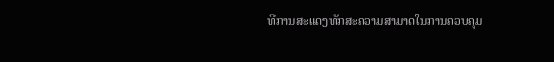ທີການສະແດງທັກສະຄວາມສາມາດໃນການຄວບຄຸມ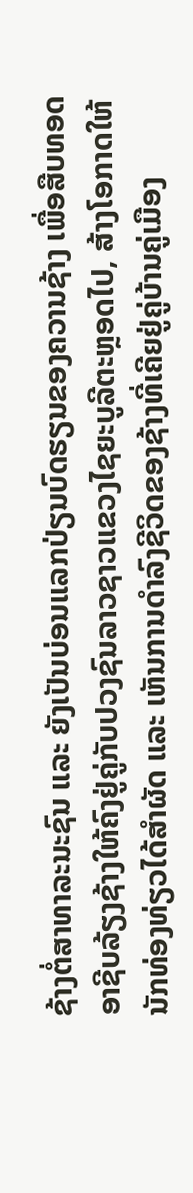ຊ້າງຕໍ່ສາທາລະນະຊົນ ແລະ ຍັງເປັນບ່ອນແລກປ່ຽນບົດຮຽນຂອງຄວານຊ້າງ ເພື່ອສືບທອດອາຊີບລ້ຽງຊ້າງໃຫ້ຄົງຢູ່ຄູ່ກັບປວງຊົນລາວຊາວແຂວງໄຊຍະບູລີຕະຫຼອດໄປ, ສ້າງໂອກາດໃຫ້ນັກທ່ອງທ່ຽວໄດ້ສຳຜັດ ແລະ ເຫັນການດຳລົງຊີວິດຂອງຊ້າງທີ່ເຄີຍຢູ່ຄູ່ບ້ານຄູ່ເມືອງ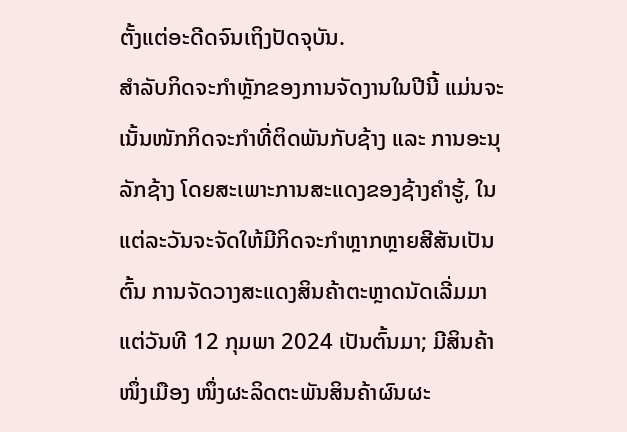ຕັ້ງແຕ່ອະດີດຈົນເຖິງປັດຈຸບັນ.
ສໍາລັບກິດຈະກໍາຫຼັກຂອງການຈັດງານໃນປີນີ້ ແມ່ນຈະເນັ້ນໜັກກິດຈະກຳທີ່ຕິດພັນກັບຊ້າງ ແລະ ການອະນຸລັກຊ້າງ ໂດຍສະເພາະການສະແດງຂອງຊ້າງຄຳຮູ້, ໃນແຕ່ລະວັນຈະຈັດໃຫ້ມີກິດຈະກໍາຫຼາກຫຼາຍສີສັນເປັນຕົ້ນ ການຈັດວາງສະແດງສິນຄ້າຕະຫຼາດນັດເລີ່ມມາແຕ່ວັນທີ 12 ກຸມພາ 2024 ເປັນຕົ້ນມາ; ມີສິນຄ້າໜຶ່ງເມືອງ ໜຶ່ງຜະລິດຕະພັນສິນຄ້າຜົນຜະ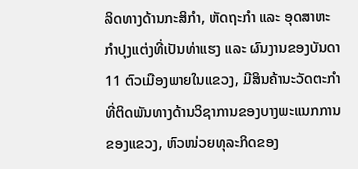ລິດທາງດ້ານກະສິກຳ, ຫັດຖະກຳ ແລະ ອຸດສາຫະກໍາປຸງແຕ່ງທີ່ເປັນທ່າແຮງ ແລະ ຜົນງານຂອງບັນດາ 11 ຕົວເມືອງພາຍໃນແຂວງ, ມີສິນຄ້ານະວັດຕະກຳທີ່ຕິດພັນທາງດ້ານວິຊາການຂອງບາງພະແນກການຂອງແຂວງ, ຫົວໜ່ວຍທຸລະກິດຂອງ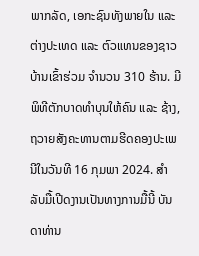ພາກລັດ, ເອກະຊົນທັງພາຍໃນ ແລະ ຕ່າງປະເທດ ແລະ ຕົວແທນຂອງຊາວບ້ານເຂົ້າຮ່ວມ ຈຳນວນ 310 ຮ້ານ. ມີພິທີຕັກບາດທຳບຸນໃຫ້ຄົນ ແລະ ຊ້າງ, ຖວາຍສັງຄະທານຕາມຮີດຄອງປະເພນີໃນວັນທີ 16 ກຸມພາ 2024. ສຳລັບມື້ເປີດງານເປັນທາງການມື້ນີ້ ບັນດາທ່ານ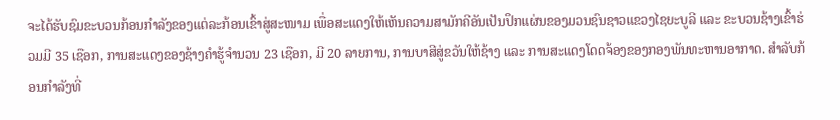ຈະໄດ້ຮັບຊົມຂະບວນກ້ອນກໍາລັງຂອງແຕ່ລະກ້ອນເຂົ້າສູ່ສະໜາມ ເພື່ອສະແດງໃຫ້ເຫັນຄວາມສາມັກຄີອັນເປັນປຶກແຜ່ນຂອງມວນຊົນຊາວແຂວງໄຊຍະບູລີ ແລະ ຂະບວນຊ້າງເຂົ້າຮ່ວມມີ 35 ເຊືອກ, ການສະແດງຂອງຊ້າງຄໍາຮູ້ຈໍານວນ 23 ເຊືອກ, ມີ 20 ລາຍການ, ການບາສີສູ່ຂວັນໃຫ້ຊ້າງ ແລະ ການສະແດງໂດດຈ້ອງຂອງກອງພັນທະຫານອາກາດ. ສໍາລັບກ້ອນກໍາລັງທີ່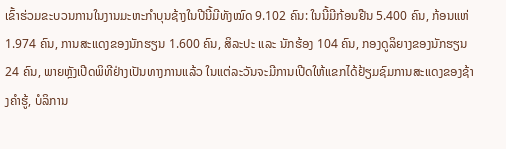ເຂົ້າຮ່ວມຂະບວນການໃນງານມະຫະກໍາບຸນຊ້າງໃນປີນີ້ມີທັງໝົດ 9.102 ຄົນ: ໃນນີ້ມີກ້ອນຢືນ 5.400 ຄົນ, ກ້ອນແຫ່ 1.974 ຄົນ, ການສະແດງຂອງນັກຮຽນ 1.600 ຄົນ, ສິລະປະ ແລະ ນັກຮ້ອງ 104 ຄົນ, ກອງດູລິຍາງຂອງນັກຮຽນ 24 ຄົນ, ພາຍຫຼັງເປີດພິທີຢ່າງເປັນທາງການແລ້ວ ໃນແຕ່ລະວັນຈະມີການເປີດໃຫ້ແຂກໄດ້ຢ້ຽມຊົມການສະແດງຂອງຊ້າງຄຳຮູ້, ບໍລິການ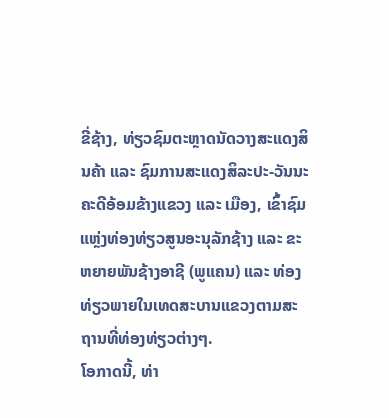ຂີ່ຊ້າງ, ທ່ຽວຊົມຕະຫຼາດນັດວາງສະແດງສິນຄ້າ ແລະ ຊົມການສະແດງສິລະປະ-ວັນນະຄະດີອ້ອມຂ້າງແຂວງ ແລະ ເມືອງ, ເຂົ້າຊົມແຫຼ່ງທ່ອງທ່ຽວສູນອະນຸລັກຊ້າງ ແລະ ຂະຫຍາຍພັນຊ້າງອາຊີ (ພູແຄນ) ແລະ ທ່ອງທ່ຽວພາຍໃນເທດສະບານແຂວງຕາມສະຖານທີ່ທ່ອງທ່ຽວຕ່າງໆ.
ໂອກາດນີ້, ທ່າ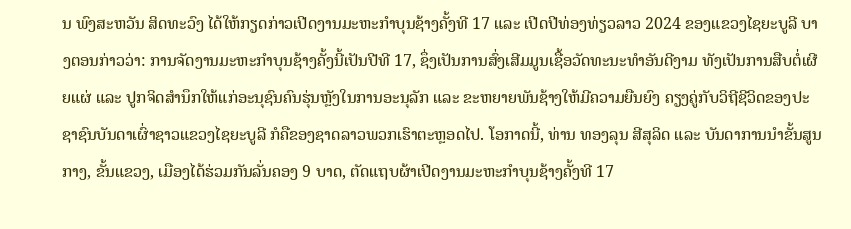ນ ພົງສະຫວັນ ສິດທະວົງ ໄດ້ໃຫ້ກຽດກ່າວເປີດງານມະຫະກໍາບຸນຊ້າງຄັ້ງທີ 17 ແລະ ເປີດປີທ່ອງທ່ຽວລາວ 2024 ຂອງແຂວງໄຊຍະບູລີ ບາງຕອນກ່າວວ່າ: ການຈັດງານມະຫະກໍາບຸນຊ້າງຄັ້ງນີ້ເປັນປີທີ 17, ຊຶ່ງເປັນການສົ່ງເສີມມູນເຊື້ອວັດທະນະທຳອັນດີງາມ ທັງເປັນການສືບຕໍ່ເຜີຍແຜ່ ແລະ ປູກຈິດສຳນຶກໃຫ້ແກ່ອະນຸຊົນຄົນຮຸ່ນຫຼັງໃນການອະນຸລັກ ແລະ ຂະຫຍາຍພັນຊ້າງໃຫ້ມີຄວາມຍືນຍົງ ຄຽງຄູ່ກັບວິຖີຊີວິດຂອງປະຊາຊົນບັນດາເຜົ່າຊາວແຂວງໄຊຍະບູລີ ກໍຄືຂອງຊາດລາວພວກເຮົາຕະຫຼອດໄປ. ໂອກາດນີ້, ທ່ານ ທອງລຸນ ສີສຸລິດ ແລະ ບັນດາການນໍາຂັ້ນສູນກາງ, ຂັ້ນແຂວງ, ເມືອງໄດ້ຮ່ວມກັນລັ່ນຄອງ 9 ບາດ, ຕັດແຖບຜ້າເປີດງານມະຫະກໍາບຸນຊ້າງຄັ້ງທີ 17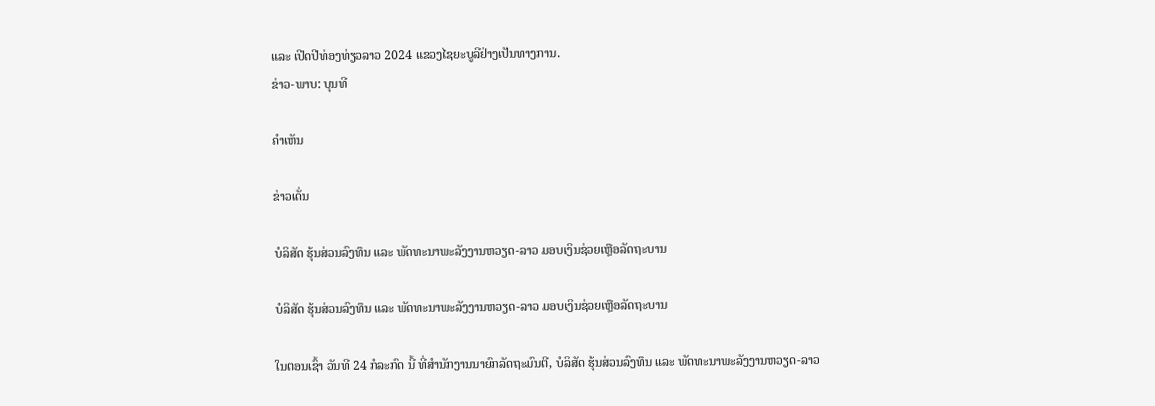ແລະ ເປີດປີທ່ອງທ່ຽວລາວ 2024 ແຂວງໄຊຍະບູລີຢ່າງເປັນທາງການ.
ຂ່າວ-ພາບ: ບຸນທີ

ຄໍາເຫັນ

ຂ່າວເດັ່ນ

ບໍລິສັດ ຮຸ້ນສ່ວນລົງທຶນ ແລະ ພັດທະນາພະລັງງານຫວຽດ-ລາວ ມອບເງິນຊ່ວຍເຫຼືອລັດຖະບານ

ບໍລິສັດ ຮຸ້ນສ່ວນລົງທຶນ ແລະ ພັດທະນາພະລັງງານຫວຽດ-ລາວ ມອບເງິນຊ່ວຍເຫຼືອລັດຖະບານ

ໃນຕອນເຊົ້າ ວັນທີ 24 ກໍລະກົດ ນີ້ ທີ່ສໍານັກງານນາຍົກລັດຖະມົນຕີ, ບໍລິສັດ ຮຸ້ນສ່ວນລົງທຶນ ແລະ ພັດທະນາພະລັງງານຫວຽດ-ລາວ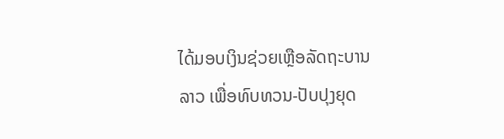ໄດ້ມອບເງິນຊ່ວຍເຫຼືອລັດຖະບານລາວ ເພື່ອທົບທວນ-ປັບປຸງຍຸດ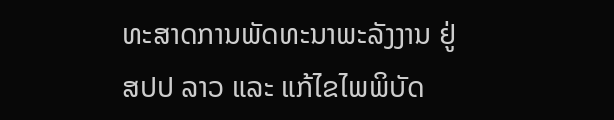ທະສາດການພັດທະນາພະລັງງານ ຢູ່ ສປປ ລາວ ແລະ ແກ້ໄຂໄພພິບັດ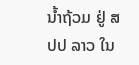ນໍ້າຖ້ວມ ຢູ່ ສປປ ລາວ ໃນ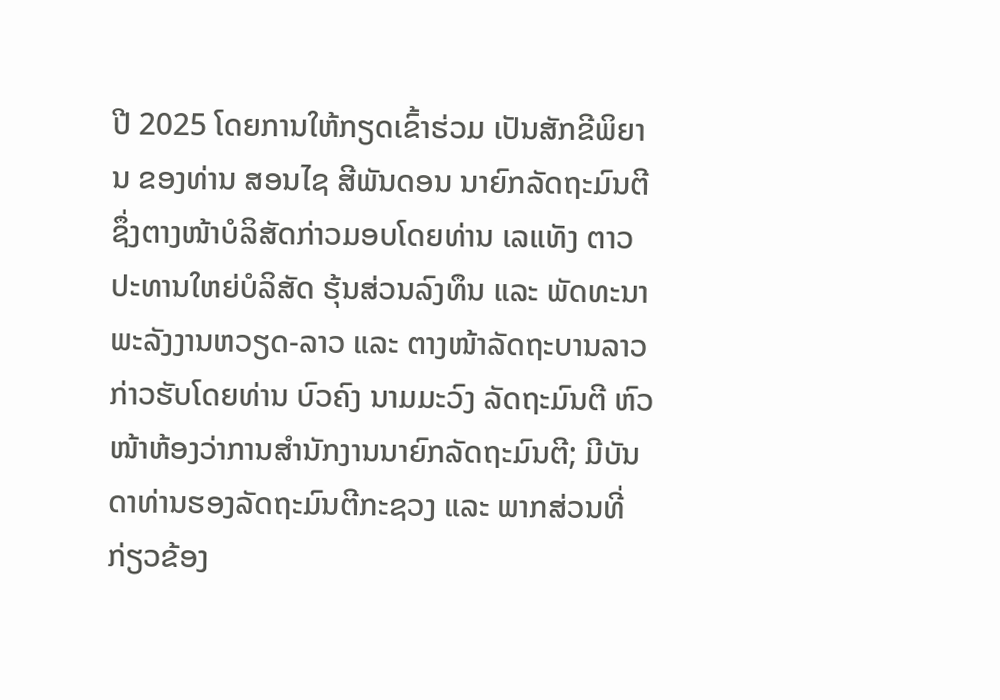ປີ 2025 ໂດຍການໃຫ້ກຽດເຂົ້າຮ່ວມ ເປັນສັກຂີພິຍານ ຂອງທ່ານ ສອນໄຊ ສີພັນດອນ ນາຍົກລັດຖະມົນຕີ ຊຶ່ງຕາງໜ້າບໍລິສັດກ່າວມອບໂດຍທ່ານ ເລແທັງ ຕາວ ປະທານໃຫຍ່ບໍລິສັດ ຮຸ້ນສ່ວນລົງທຶນ ແລະ ພັດທະນາພະລັງງານຫວຽດ-ລາວ ແລະ ຕາງໜ້າລັດຖະບານລາວ ກ່າວຮັບໂດຍທ່ານ ບົວຄົງ ນາມມະວົງ ລັດຖະມົນຕີ ຫົວໜ້າຫ້ອງວ່າການສຳນັກງານນາຍົກລັດຖະມົນຕີ; ມີບັນດາທ່ານຮອງລັດຖະມົນຕີກະຊວງ ແລະ ພາກສ່ວນທີ່ກ່ຽວຂ້ອງ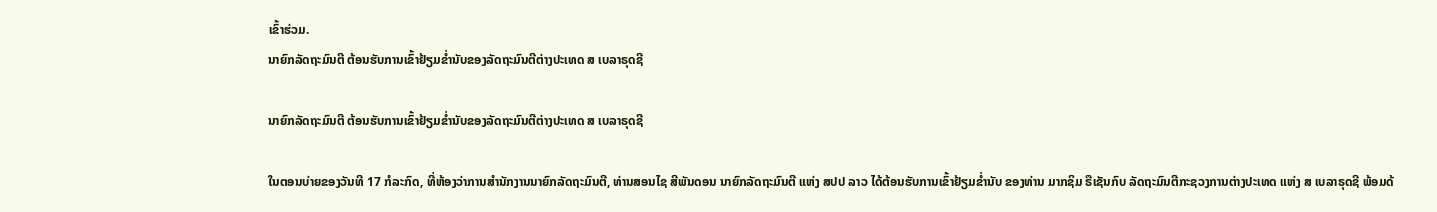ເຂົ້າຮ່ວມ.
ນາຍົກລັດຖະມົນຕີ ຕ້ອນຮັບການເຂົ້າຢ້ຽມຂໍ່ານັບຂອງລັດຖະມົນຕີຕ່າງປະເທດ ສ ເບລາຣຸດຊີ

ນາຍົກລັດຖະມົນຕີ ຕ້ອນຮັບການເຂົ້າຢ້ຽມຂໍ່ານັບຂອງລັດຖະມົນຕີຕ່າງປະເທດ ສ ເບລາຣຸດຊີ

ໃນຕອນບ່າຍຂອງວັນທີ 17 ກໍລະກົດ, ທີ່ຫ້ອງວ່າການສຳນັກງານນາຍົກລັດຖະມົນຕີ, ທ່ານສອນໄຊ ສີພັນດອນ ນາຍົກລັດຖະມົນຕີ ແຫ່ງ ສປປ ລາວ ໄດ້ຕ້ອນຮັບການເຂົ້າຢ້ຽມຂໍ່ານັບ ຂອງທ່ານ ມາກຊິມ ຣືເຊັນກົບ ລັດຖະມົນຕີກະຊວງການຕ່າງປະເທດ ແຫ່ງ ສ ເບລາຣຸດຊີ ພ້ອມດ້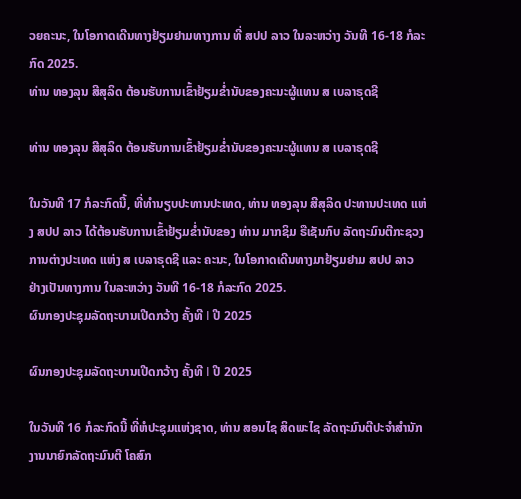ວຍຄະນະ, ໃນໂອກາດເດີນທາງຢ້ຽມຢາມທາງການ ທີ່ ສປປ ລາວ ໃນລະຫວ່າງ ວັນທີ 16-18 ກໍລະກົດ 2025.
ທ່ານ ທອງລຸນ ສີສຸລິດ ຕ້ອນຮັບການເຂົ້າຢ້ຽມຂໍ່ານັບຂອງຄະນະຜູ້ແທນ ສ ເບລາຣຸດຊີ

ທ່ານ ທອງລຸນ ສີສຸລິດ ຕ້ອນຮັບການເຂົ້າຢ້ຽມຂໍ່ານັບຂອງຄະນະຜູ້ແທນ ສ ເບລາຣຸດຊີ

ໃນວັນທີ 17 ກໍລະກົດນີ້, ທີ່ທໍານຽບປະທານປະເທດ, ທ່ານ ທອງລຸນ ສີສຸລິດ ປະທານປະເທດ ແຫ່ງ ສປປ ລາວ ໄດ້ຕ້ອນຮັບການເຂົ້າຢ້ຽມຂໍ່ານັບຂອງ ທ່ານ ມາກຊິມ ຣືເຊັນກົບ ລັດຖະມົນຕີກະຊວງການຕ່າງປະເທດ ແຫ່ງ ສ ເບລາຣຸດຊີ ແລະ ຄະນະ, ໃນໂອກາດເດີນທາງມາຢ້ຽມຢາມ ສປປ ລາວ ຢ່າງເປັນທາງການ ໃນລະຫວ່າງ ວັນທີ 16-18 ກໍລະກົດ 2025.
ຜົນກອງປະຊຸມລັດຖະບານເປີດກວ້າງ ຄັ້ງທີ I ປີ 2025

ຜົນກອງປະຊຸມລັດຖະບານເປີດກວ້າງ ຄັ້ງທີ I ປີ 2025

ໃນວັນທີ 16 ກໍລະກົດນີ້ ທີ່ຫໍປະຊຸມແຫ່ງຊາດ, ທ່ານ ສອນໄຊ ສິດພະໄຊ ລັດຖະມົນຕີປະຈໍາສໍານັກງານນາຍົກລັດຖະມົນຕີ ໂຄສົກ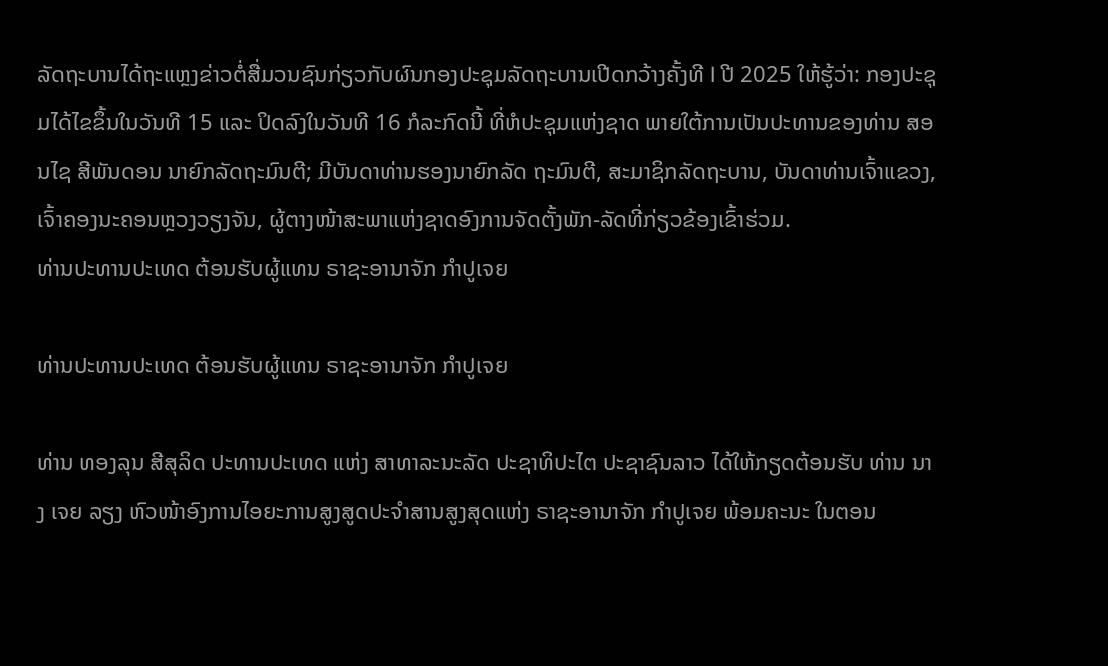ລັດຖະບານໄດ້ຖະແຫຼງຂ່າວຕໍ່ສື່ມວນຊົນກ່ຽວກັບຜົນກອງປະຊຸມລັດຖະບານເປີດກວ້າງຄັ້ງທີ I ປີ 2025 ໃຫ້ຮູ້ວ່າ: ກອງປະຊຸມໄດ້ໄຂຂຶ້ນໃນວັນທີ 15 ແລະ ປິດລົງໃນວັນທີ 16 ກໍລະກົດນີ້ ທີ່ຫໍປະຊຸມແຫ່ງຊາດ ພາຍໃຕ້ການເປັນປະທານຂອງທ່ານ ສອນໄຊ ສີພັນດອນ ນາຍົກລັດຖະມົນຕີ; ມີບັນດາທ່ານຮອງນາຍົກລັດ ຖະມົນຕີ, ສະມາຊິກລັດຖະບານ, ບັນດາທ່ານເຈົ້າແຂວງ, ເຈົ້າຄອງນະຄອນຫຼວງວຽງຈັນ, ຜູ້ຕາງໜ້າສະພາແຫ່ງຊາດອົງການຈັດຕັ້ງພັກ-ລັດທີ່ກ່ຽວຂ້ອງເຂົ້າຮ່ວມ.
ທ່ານປະທານປະເທດ ຕ້ອນຮັບຜູ້ແທນ ຣາຊະອານາຈັກ ກໍາປູເຈຍ

ທ່ານປະທານປະເທດ ຕ້ອນຮັບຜູ້ແທນ ຣາຊະອານາຈັກ ກໍາປູເຈຍ

ທ່ານ ທອງລຸນ ສີສຸລິດ ປະທານປະເທດ ແຫ່ງ ສາທາລະນະລັດ ປະຊາທິປະໄຕ ປະຊາຊົນລາວ ໄດ້ໃຫ້ກຽດຕ້ອນຮັບ ທ່ານ ນາງ ເຈຍ ລຽງ ຫົວໜ້າອົງການໄອຍະການສູງສູດປະຈໍາສານສູງສຸດແຫ່ງ ຣາຊະອານາຈັກ ກໍາປູເຈຍ ພ້ອມຄະນະ ໃນຕອນ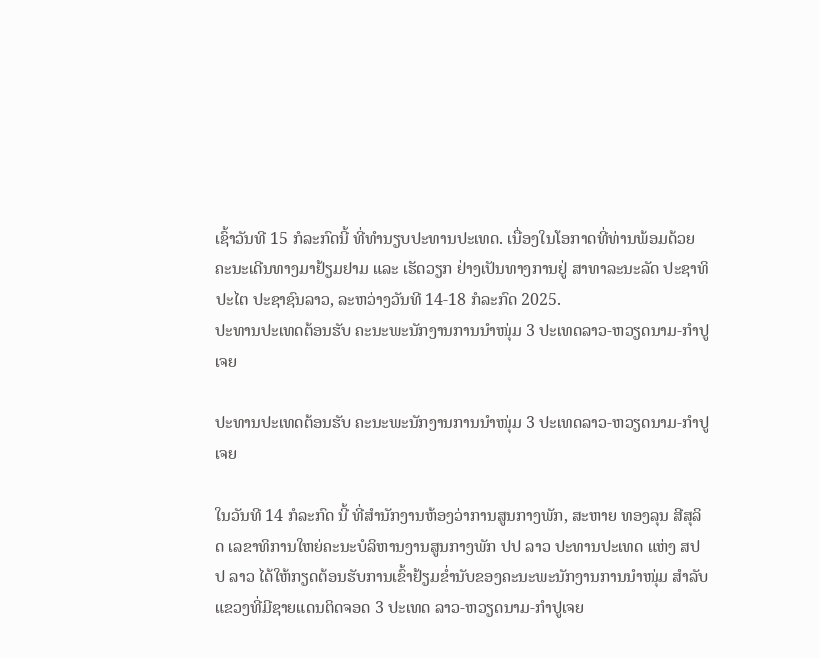ເຊົ້າວັນທີ 15 ກໍລະກົດນີ້ ທີ່ທໍານຽບປະທານປະເທດ. ເນື່ອງໃນໂອກາດທີ່ທ່ານພ້ອມດ້ວຍຄະນະເດີນທາງມາຢ້ຽມຢາມ ແລະ ເຮັດວຽກ ຢ່າງເປັນທາງການຢູ່ ສາທາລະນະລັດ ປະຊາທິປະໄຕ ປະຊາຊົນລາວ, ລະຫວ່າງວັນທີ 14-18 ກໍລະກົດ 2025.
ປະທານປະເທດຕ້ອນຮັບ ຄະນະພະນັກງານການນໍາໜຸ່ມ 3 ປະເທດລາວ-ຫວຽດນາມ-ກໍາປູເຈຍ

ປະທານປະເທດຕ້ອນຮັບ ຄະນະພະນັກງານການນໍາໜຸ່ມ 3 ປະເທດລາວ-ຫວຽດນາມ-ກໍາປູເຈຍ

ໃນວັນທີ 14 ກໍລະກົດ ນີ້ ທີ່ສໍານັກງານຫ້ອງວ່າການສູນກາງພັກ, ສະຫາຍ ທອງລຸນ ສີສຸລິດ ເລຂາທິການໃຫຍ່ຄະນະບໍລິຫານງານສູນກາງພັກ ປປ ລາວ ປະທານປະເທດ ແຫ່ງ ສປປ ລາວ ໄດ້ໃຫ້ກຽດຕ້ອນຮັບການເຂົ້າຢ້ຽມຂໍ່ານັບຂອງຄະນະພະນັກງານການນໍາໜຸ່ມ ສຳລັບແຂວງທີ່ມີຊາຍແດນຕິດຈອດ 3 ປະເທດ ລາວ-ຫວຽດນາມ-ກໍາປູເຈຍ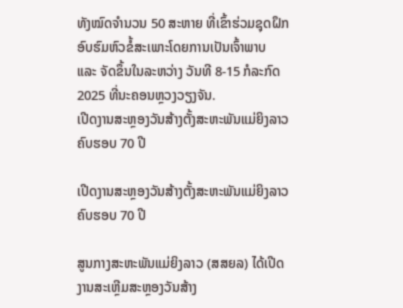ທັງໝົດຈໍານວນ 50 ສະຫາຍ ທີ່ເຂົ້າຮ່ວມຊຸດຝຶກອົບຮົມຫົວຂໍ້ສະເພາະໂດຍການເປັນເຈົ້າພາບ ແລະ ຈັດຂຶ້ນໃນລະຫວ່າງ ວັນທີ 8-15 ກໍລະກົດ 2025 ທີ່ນະຄອນຫຼວງວຽງຈັນ.
ເປີດງານສະຫຼອງວັນສ້າງຕັ້ງສະຫະພັນແມ່ຍິງລາວ ຄົບຮອບ 70 ປີ

ເປີດງານສະຫຼອງວັນສ້າງຕັ້ງສະຫະພັນແມ່ຍິງລາວ ຄົບຮອບ 70 ປີ

ສູນກາງສະຫະພັນແມ່ຍິງລາວ (ສສຍລ) ໄດ້ເປີດງານສະເຫຼີມສະຫຼອງວັນສ້າງ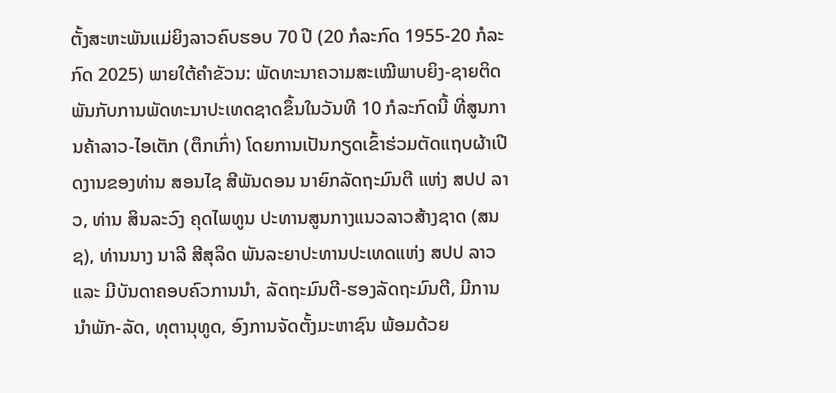ຕັ້ງສະຫະພັນແມ່ຍິງລາວຄົບຮອບ 70 ປີ (20 ກໍລະກົດ 1955-20 ກໍລະກົດ 2025) ພາຍໃຕ້ຄໍາຂັວນ: ພັດທະນາຄວາມສະເໝີພາບຍິງ-ຊາຍຕິດພັນກັບການພັດທະນາປະເທດຊາດຂຶ້ນໃນວັນທີ 10 ກໍລະກົດນີ້ ທີ່ສູນການຄ້າລາວ-ໄອເຕັກ (ຕຶກເກົ່າ) ໂດຍການເປັນກຽດເຂົ້າຮ່ວມຕັດແຖບຜ້າເປີດງານຂອງທ່ານ ສອນໄຊ ສີພັນດອນ ນາຍົກລັດຖະມົນຕີ ແຫ່ງ ສປປ ລາວ, ທ່ານ ສິນລະວົງ ຄຸດໄພທູນ ປະທານສູນກາງແນວລາວສ້າງຊາດ (ສນຊ), ທ່ານນາງ ນາລີ ສີສຸລິດ ພັນລະຍາປະທານປະເທດແຫ່ງ ສປປ ລາວ ແລະ ມີບັນດາຄອບຄົວການນໍາ, ລັດຖະມົນຕີ-ຮອງລັດຖະມົນຕີ, ມີການນຳພັກ-ລັດ, ທຸຕານຸທູດ, ອົງການຈັດຕັ້ງມະຫາຊົນ ພ້ອມດ້ວຍ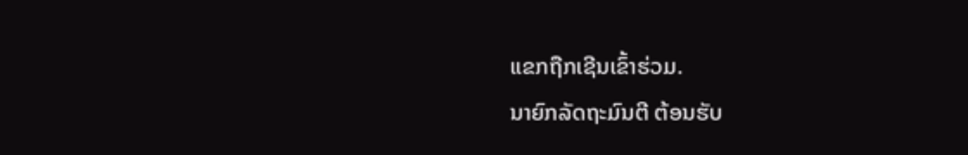ແຂກຖືກເຊີນເຂົ້າຮ່ວມ.
ນາຍົກລັດຖະມົນຕີ ຕ້ອນຮັບ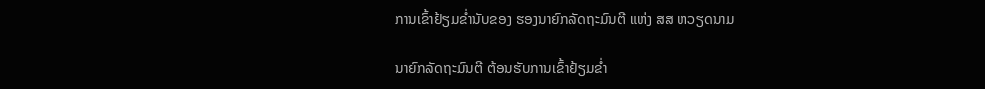ການເຂົ້າຢ້ຽມຂໍ່ານັບຂອງ ຮອງນາຍົກລັດຖະມົນຕີ ແຫ່ງ ສສ ຫວຽດນາມ

ນາຍົກລັດຖະມົນຕີ ຕ້ອນຮັບການເຂົ້າຢ້ຽມຂໍ່າ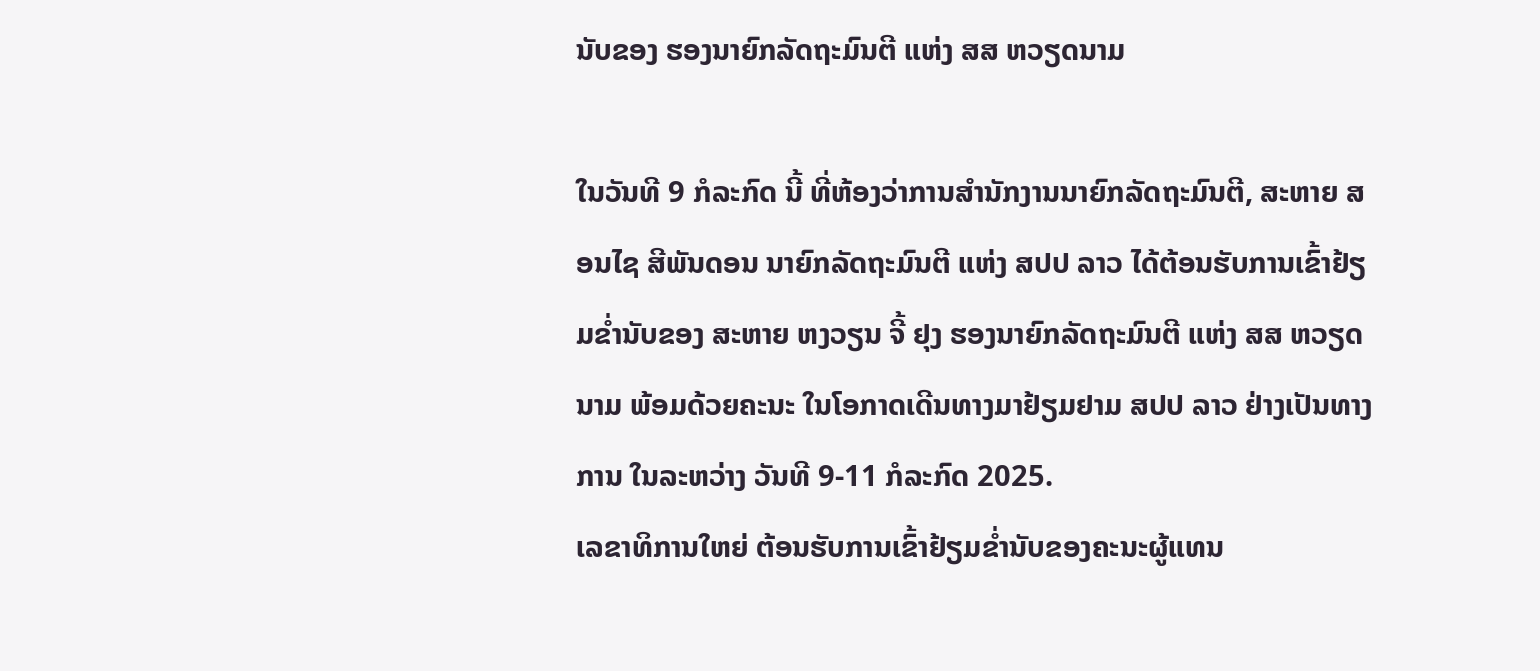ນັບຂອງ ຮອງນາຍົກລັດຖະມົນຕີ ແຫ່ງ ສສ ຫວຽດນາມ

ໃນວັນທີ 9 ກໍລະກົດ ນີ້ ທີ່ຫ້ອງວ່າການສໍານັກງານນາຍົກລັດຖະມົນຕີ, ສະຫາຍ ສອນໄຊ ສີພັນດອນ ນາຍົກລັດຖະມົນຕີ ແຫ່ງ ສປປ ລາວ ໄດ້ຕ້ອນຮັບການເຂົ້າຢ້ຽມຂໍ່ານັບຂອງ ສະຫາຍ ຫງວຽນ ຈີ້ ຢຸງ ຮອງນາຍົກລັດຖະມົນຕີ ແຫ່ງ ສສ ຫວຽດນາມ ພ້ອມດ້ວຍຄະນະ ໃນໂອກາດເດີນທາງມາຢ້ຽມຢາມ ສປປ ລາວ ຢ່າງເປັນທາງການ ໃນລະຫວ່າງ ວັນທີ 9-11 ກໍລະກົດ 2025.
ເລຂາທິການໃຫຍ່ ຕ້ອນຮັບການເຂົ້າຢ້ຽມຂໍ່ານັບຂອງຄະນະຜູ້ແທນ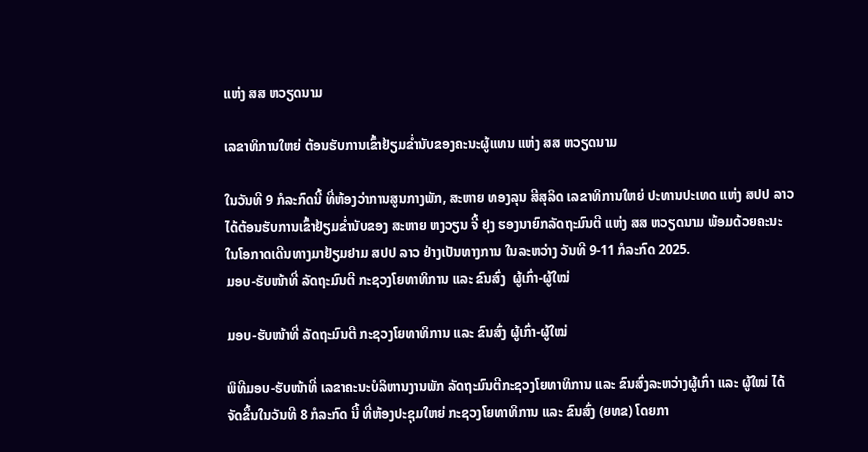ແຫ່ງ ສສ ຫວຽດນາມ

ເລຂາທິການໃຫຍ່ ຕ້ອນຮັບການເຂົ້າຢ້ຽມຂໍ່ານັບຂອງຄະນະຜູ້ແທນ ແຫ່ງ ສສ ຫວຽດນາມ

ໃນວັນທີ 9 ກໍລະກົດນີ້ ທີ່ຫ້ອງວ່າການສູນກາງພັກ, ສະຫາຍ ທອງລຸນ ສີສຸລິດ ເລຂາທິການໃຫຍ່ ປະທານປະເທດ ແຫ່ງ ສປປ ລາວ ໄດ້ຕ້ອນຮັບການເຂົ້າຢ້ຽມຂໍ່ານັບຂອງ ສະຫາຍ ຫງວຽນ ຈີ້ ຢຸງ ຮອງນາຍົກລັດຖະມົນຕີ ແຫ່ງ ສສ ຫວຽດນາມ ພ້ອມດ້ວຍຄະນະ ໃນໂອກາດເດີນທາງມາຢ້ຽມຢາມ ສປປ ລາວ ຢ່າງເປັນທາງການ ໃນລະຫວ່າງ ວັນທີ 9-11 ກໍລະກົດ 2025.
ມອບ-ຮັບໜ້າທີ່ ລັດຖະມົນຕີ ກະຊວງໂຍທາທິການ ແລະ ຂົນສົ່ງ  ຜູ້ເກົ່າ-ຜູ້ໃໝ່

ມອບ-ຮັບໜ້າທີ່ ລັດຖະມົນຕີ ກະຊວງໂຍທາທິການ ແລະ ຂົນສົ່ງ ຜູ້ເກົ່າ-ຜູ້ໃໝ່

ພິທີມອບ-ຮັບໜ້າທີ່ ເລຂາຄະນະບໍລິຫານງານພັກ ລັດຖະມົນຕີກະຊວງໂຍທາທິການ ແລະ ຂົນສົ່ງລະຫວ່າງຜູ້ເກົ່າ ແລະ ຜູ້ໃໝ່ ໄດ້ຈັດຂຶ້ນໃນວັນທີ 8 ກໍລະກົດ ນີ້ ທີ່ຫ້ອງປະຊຸມໃຫຍ່ ກະຊວງໂຍທາທິການ ແລະ ຂົນສົ່ງ (ຍທຂ) ໂດຍກາ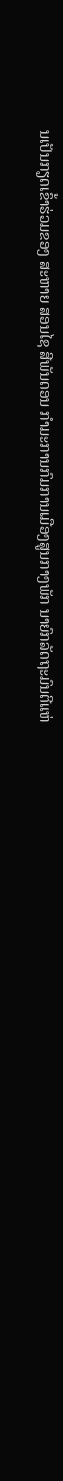ນເປັນກຽດເຂົ້າຮ່ວມຂອງ ສະຫາຍ ສອນໄຊ ສີພັນດອນ ກໍາມະການກົມການເມືອງສູນກາງພັກ ນາຍົກລັດຖະມົນຕີແຫ່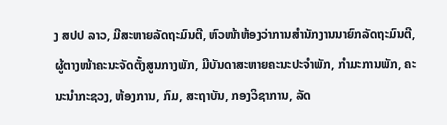ງ ສປປ ລາວ, ມີສະຫາຍລັດຖະມົນຕີ, ຫົວໜ້າຫ້ອງວ່າການສໍານັກງານນາຍົກລັດຖະມົນຕີ, ຜູ້ຕາງໜ້າຄະນະຈັດຕັ້ງສູນກາງພັກ, ມີບັນດາສະຫາຍຄະນະປະຈຳພັກ, ກຳມະການພັກ, ຄະນະນໍາກະຊວງ, ຫ້ອງການ, ກົມ, ສະຖາບັນ, ກອງວິຊາການ, ລັດ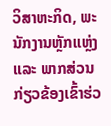ວິສາຫະກິດ, ພະນັກງານຫຼັກແຫຼ່ງ ແລະ ພາກສ່ວນກ່ຽວຂ້ອງເຂົ້າຮ່ວ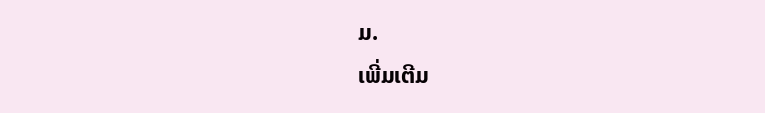ມ.
ເພີ່ມເຕີມ